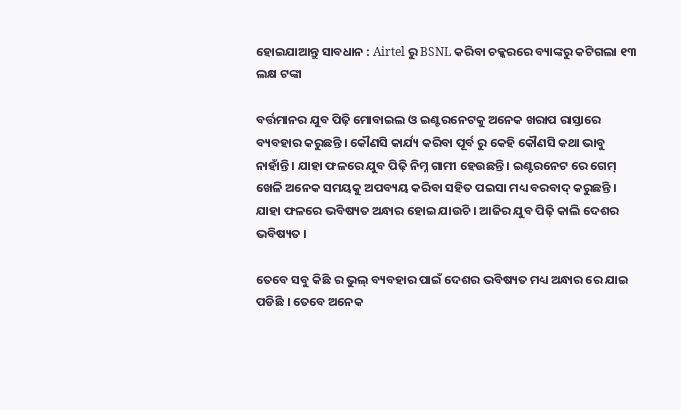ହୋଇଯାଆନ୍ତୁ ସାବଧାନ : Airtel ରୁ BSNL କରିବା ଚକ୍କରରେ ବ୍ୟାଙ୍କରୁ କଟିଗଲା ୧୩ ଲକ୍ଷ ଟଙ୍କା

ବର୍ତ୍ତମାନର ଯୁବ ପିଢ଼ି ମୋବାଇଲ ଓ ଇଣ୍ଟରନେଟକୁ ଅନେକ ଖରାପ ରାସ୍ତାରେ ବ୍ୟବହାର କରୁଛନ୍ତି । କୌଣସି କାର୍ଯ୍ୟ କରିବା ପୂର୍ବ ରୁ କେହି କୌଣସି କଥା ଭାବୁ ନାହାଁନ୍ତି । ଯାହା ଫଳରେ ଯୁବ ପିଢ଼ି ନିମ୍ନ ଗାମୀ ହେଉଛନ୍ତି । ଇଣ୍ଟରନେଟ ରେ ଗେମ୍ ଖେଳି ଅନେକ ସମୟକୁ ଅପବ୍ୟୟ କରିବା ସହିତ ପଇସା ମଧ୍ୟ ବରବାଦ୍ କରୁଛନ୍ତି । ଯାହା ଫଳରେ ଭବିଷ୍ୟତ ଅନ୍ଧାର ହୋଇ ଯାଉଚି । ଆଜିର ଯୁବ ପିଢ଼ି କାଲି ଦେଶର ଭବିଷ୍ୟତ ।

ତେବେ ସବୁ କିଛି ର ଭୁଲ୍ ବ୍ୟବହାର ପାଇଁ ଦେଶର ଭବିଷ୍ୟତ ମଧ୍ୟ ଅନ୍ଧାର ରେ ଯାଇ ପଡିଛି । ତେବେ ଅନେକ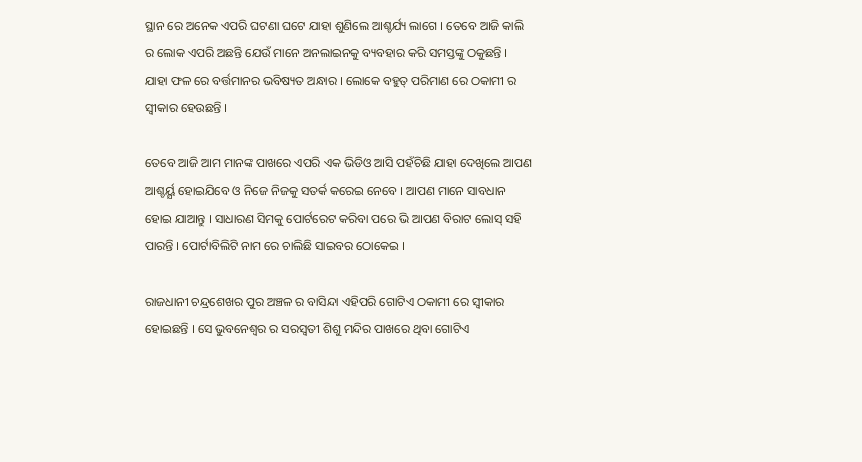ସ୍ଥାନ ରେ ଅନେକ ଏପରି ଘଟଣା ଘଟେ ଯାହା ଶୁଣିଲେ ଆଶ୍ଚର୍ଯ୍ୟ ଲାଗେ । ତେବେ ଆଜି କାଲି ର ଲୋକ ଏପରି ଅଛନ୍ତି ଯେଉଁ ମାନେ ଅନଲାଇନକୁ ବ୍ୟବହାର କରି ସମସ୍ତଙ୍କୁ ଠକୁଛନ୍ତି । ଯାହା ଫଳ ରେ ବର୍ତ୍ତମାନର ଭବିଷ୍ୟତ ଅନ୍ଧାର । ଲୋକେ ବହୁତ୍ ପରିମାଣ ରେ ଠକାମୀ ର ସ୍ବୀକାର ହେଉଛନ୍ତି ।

ତେବେ ଆଜି ଆମ ମାନଙ୍କ ପାଖରେ ଏପରି ଏକ ଭିଡିଓ ଆସି ପହଁଚିଛି ଯାହା ଦେଖିଲେ ଆପଣ ଆଶ୍ଚର୍ୟ୍ଯ ହୋଇଯିବେ ଓ ନିଜେ ନିଜକୁ ସତର୍କ କରେଇ ନେବେ । ଆପଣ ମାନେ ସାବଧାନ ହୋଇ ଯାଆନ୍ତୁ । ସାଧାରଣ ସିମକୁ ପୋର୍ଟରେଟ କରିବା ପରେ ଭି ଆପଣ ବିରାଟ ଲୋସ୍ ସହି ପାରନ୍ତି । ପୋର୍ଟାବିଲିଟି ନାମ ରେ ଚାଲିଛି ସାଇବର ଠୋକେଇ ।

ରାଜଧାନୀ ଚନ୍ଦ୍ରଶେଖର ପୁର ଅଞ୍ଚଳ ର ବାସିନ୍ଦା ଏହିପରି ଗୋଟିଏ ଠକାମୀ ରେ ସ୍ବୀକାର ହୋଇଛନ୍ତି । ସେ ଭୁବନେଶ୍ଵର ର ସରସ୍ଵତୀ ଶିଶୁ ମନ୍ଦିର ପାଖରେ ଥିବା ଗୋଟିଏ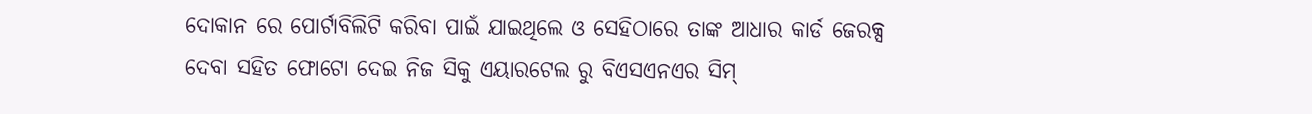ଦୋକାନ ରେ ପୋର୍ଟାବିଲିଟି କରିବା ପାଇଁ ଯାଇଥିଲେ ଓ ସେହିଠାରେ ତାଙ୍କ ଆଧାର କାର୍ଡ ଜେରକ୍ସ ଦେବା ସହିତ ଫୋଟୋ ଦେଇ ନିଜ ସିକୁ ଏୟାରଟେଲ ରୁ ବିଏସଏନଏର ସିମ୍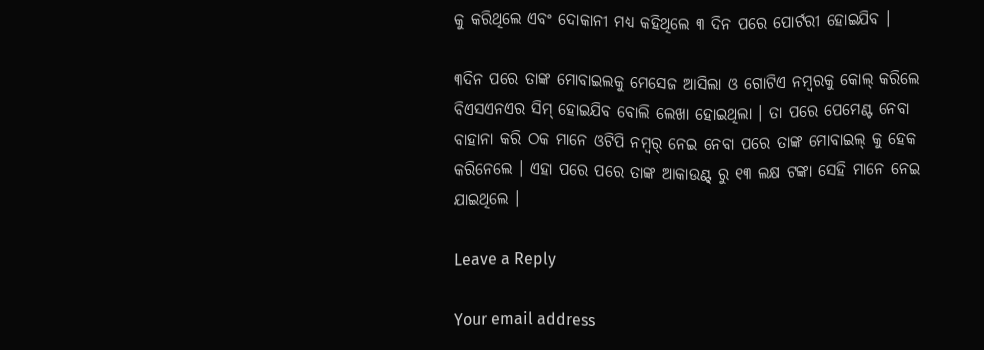କୁ କରିଥିଲେ ଏବଂ ଦୋକାନୀ ମଧ୍ୟ କହିଥିଲେ ୩ ଦିନ ପରେ ପୋର୍ଟରୀ ହୋଇଯିବ ।

୩ଦିନ ପରେ ତାଙ୍କ ମୋବାଇଲକୁ ମେସେଜ ଆସିଲା ଓ ଗୋଟିଏ ନମ୍ୱରକୁ କୋଲ୍ କରିଲେ ବିଏସଏନଏର ସିମ୍ ହୋଇଯିବ ବୋଲି ଲେଖା ହୋଇଥିଲା । ତା ପରେ ପେମେଣ୍ଟ ନେବା ବାହାନା କରି ଠକ ମାନେ ଓଟିପି ନମ୍ୱର୍ ନେଇ ନେବା ପରେ ତାଙ୍କ ମୋବାଇଲ୍ କୁ ହେକ କରିନେଲେ । ଏହା ପରେ ପରେ ତାଙ୍କ ଆକାଉଣ୍ଟ୍ ରୁ ୧୩ ଲକ୍ଷ ଟଙ୍କା ସେହି ମାନେ ନେଇ ଯାଇଥିଲେ ।

Leave a Reply

Your email address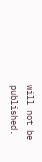will not be published.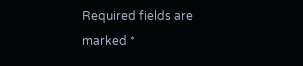Required fields are marked *